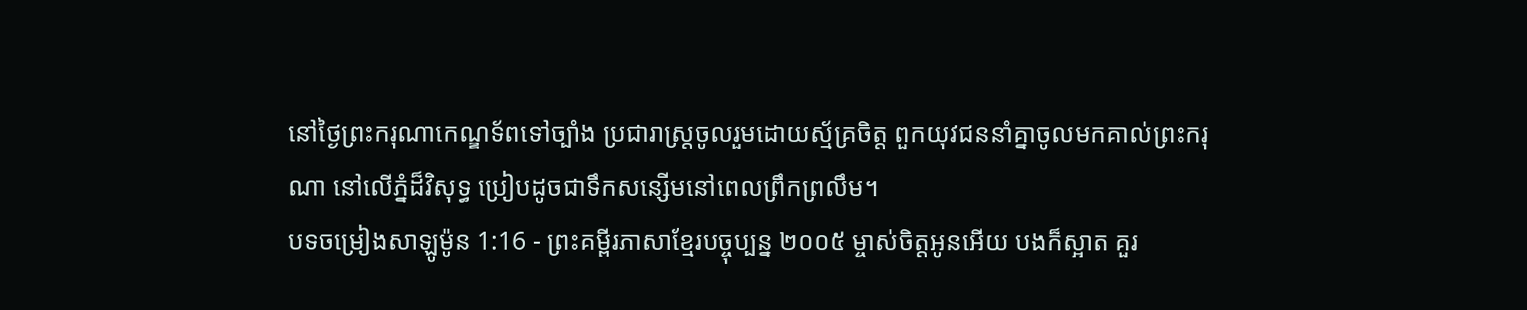នៅថ្ងៃព្រះករុណាកេណ្ឌទ័ពទៅច្បាំង ប្រជារាស្ត្រចូលរួមដោយស្ម័គ្រចិត្ត ពួកយុវជននាំគ្នាចូលមកគាល់ព្រះករុណា នៅលើភ្នំដ៏វិសុទ្ធ ប្រៀបដូចជាទឹកសន្សើមនៅពេលព្រឹកព្រលឹម។
បទចម្រៀងសាឡូម៉ូន 1:16 - ព្រះគម្ពីរភាសាខ្មែរបច្ចុប្បន្ន ២០០៥ ម្ចាស់ចិត្តអូនអើយ បងក៏ស្អាត គួរ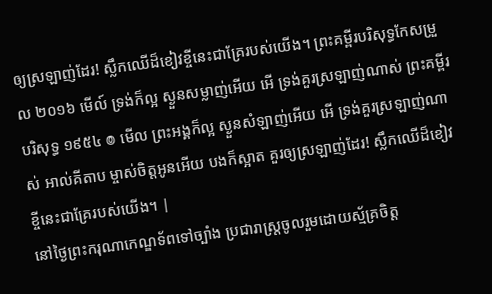ឲ្យស្រឡាញ់ដែរ! ស្លឹកឈើដ៏ខៀវខ្ចីនេះជាគ្រែរបស់យើង។ ព្រះគម្ពីរបរិសុទ្ធកែសម្រួល ២០១៦ មើល៍ ទ្រង់ក៏ល្អ ស្ងួនសម្លាញ់អើយ អើ ទ្រង់គួរស្រឡាញ់ណាស់ ព្រះគម្ពីរបរិសុទ្ធ ១៩៥៤ ៙ មើល ព្រះអង្គក៏ល្អ ស្ងួនសំឡាញ់អើយ អើ ទ្រង់គួរស្រឡាញ់ណាស់ អាល់គីតាប ម្ចាស់ចិត្តអូនអើយ បងក៏ស្អាត គួរឲ្យស្រឡាញ់ដែរ! ស្លឹកឈើដ៏ខៀវខ្ចីនេះជាគ្រែរបស់យើង។ |
នៅថ្ងៃព្រះករុណាកេណ្ឌទ័ពទៅច្បាំង ប្រជារាស្ត្រចូលរួមដោយស្ម័គ្រចិត្ត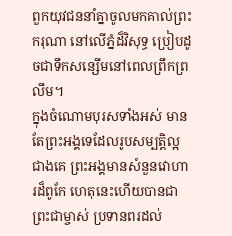ពួកយុវជននាំគ្នាចូលមកគាល់ព្រះករុណា នៅលើភ្នំដ៏វិសុទ្ធ ប្រៀបដូចជាទឹកសន្សើមនៅពេលព្រឹកព្រលឹម។
ក្នុងចំណោមបុរសទាំងអស់ មានតែព្រះអង្គទេដែលរូបសម្បត្តិល្អជាងគេ ព្រះអង្គមានសំនួនវោហារដ៏ពូកែ ហេតុនេះហើយបានជាព្រះជាម្ចាស់ ប្រទានពរដល់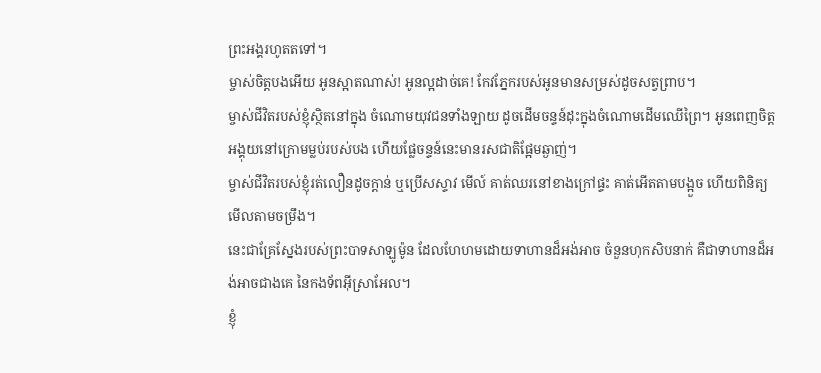ព្រះអង្គរហូតតទៅ។
ម្ចាស់ចិត្តបងអើយ អូនស្អាតណាស់! អូនល្អដាច់គេ! កែវភ្នែករបស់អូនមានសម្រស់ដូចសត្វព្រាប។
ម្ចាស់ជីវិតរបស់ខ្ញុំស្ថិតនៅក្នុង ចំណោមយុវជនទាំងឡាយ ដូចដើមចន្ទន៍ដុះក្នុងចំណោមដើមឈើព្រៃ។ អូនពេញចិត្តអង្គុយនៅក្រោមម្លប់របស់បង ហើយផ្លែចន្ទន៍នេះមានរសជាតិផ្អែមឆ្ងាញ់។
ម្ចាស់ជីវិតរបស់ខ្ញុំរត់លឿនដូចក្ដាន់ ឬប្រើសស្ទាវ មើល៍ គាត់ឈរនៅខាងក្រៅផ្ទះ គាត់អើតតាមបង្អួច ហើយពិនិត្យមើលតាមចម្រឹង។
នេះជាគ្រែស្នែងរបស់ព្រះបាទសាឡូម៉ូន ដែលហែហមដោយទាហានដ៏អង់អាច ចំនួនហុកសិបនាក់ គឺជាទាហានដ៏អង់អាចជាងគេ នៃកងទ័ពអ៊ីស្រាអែល។
ខ្ញុំ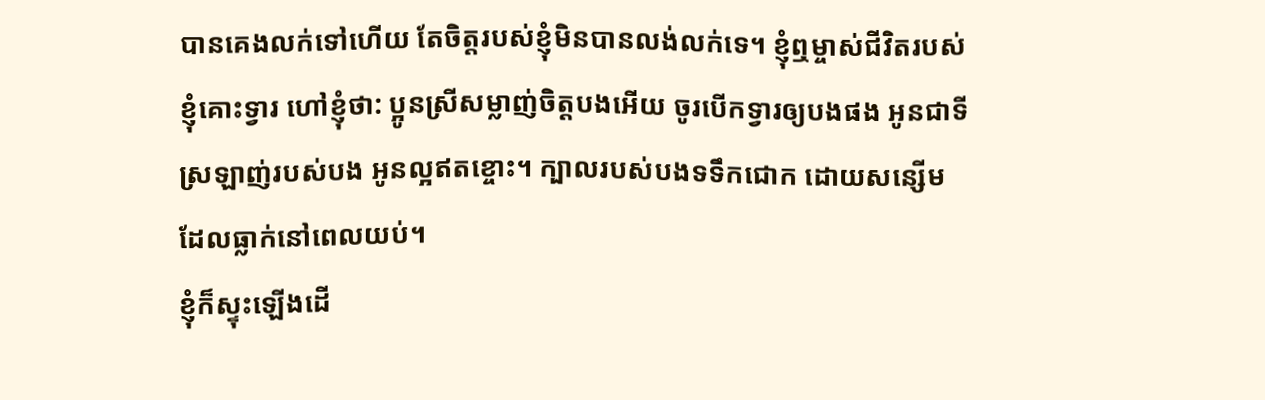បានគេងលក់ទៅហើយ តែចិត្តរបស់ខ្ញុំមិនបានលង់លក់ទេ។ ខ្ញុំឮម្ចាស់ជីវិតរបស់ខ្ញុំគោះទ្វារ ហៅខ្ញុំថា: ប្អូនស្រីសម្លាញ់ចិត្តបងអើយ ចូរបើកទ្វារឲ្យបងផង អូនជាទីស្រឡាញ់របស់បង អូនល្អឥតខ្ចោះ។ ក្បាលរបស់បងទទឹកជោក ដោយសន្សើមដែលធ្លាក់នៅពេលយប់។
ខ្ញុំក៏ស្ទុះឡើងដើ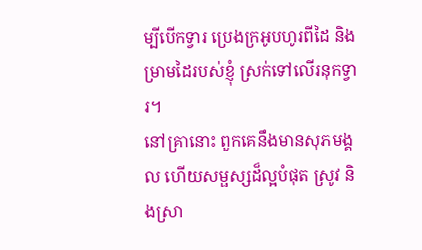ម្បីបើកទ្វារ ប្រេងក្រអូបហូរពីដៃ និងម្រាមដៃរបស់ខ្ញុំ ស្រក់ទៅលើរនុកទ្វារ។
នៅគ្រានោះ ពួកគេនឹងមានសុភមង្គល ហើយសម្ផស្សដ៏ល្អបំផុត ស្រូវ និងស្រា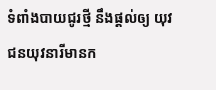ទំពាំងបាយជូរថ្មី នឹងផ្ដល់ឲ្យ យុវជនយុវនារីមានក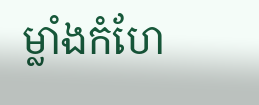ម្លាំងកំហែ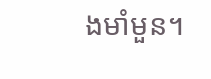ងមាំមួន។